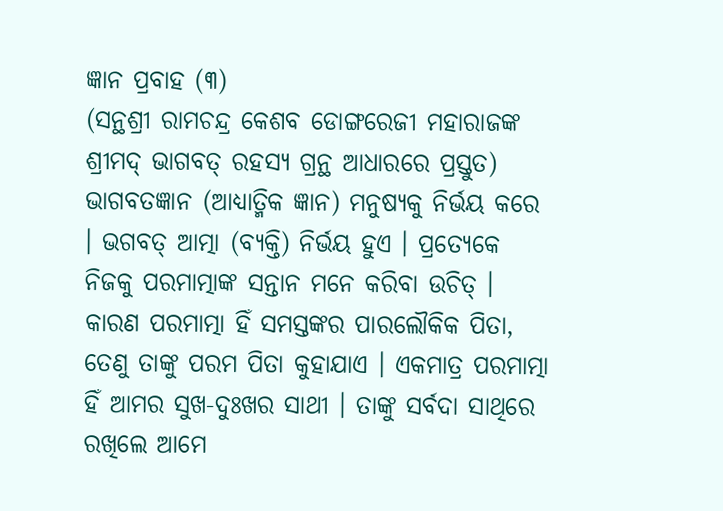ଜ୍ଞାନ ପ୍ରବାହ (୩)
(ସନ୍ଥଶ୍ରୀ ରାମଚନ୍ଦ୍ର କେଶବ ଡୋଙ୍ଗରେଜୀ ମହାରାଜଙ୍କ ଶ୍ରୀମଦ୍ ଭାଗବତ୍ ରହସ୍ୟ ଗ୍ରନ୍ଥ ଆଧାରରେ ପ୍ରସ୍ତୁତ)
ଭାଗବତଜ୍ଞାନ (ଆଧ୍ୟାତ୍ମିକ ଜ୍ଞାନ) ମନୁଷ୍ୟକୁ ନିର୍ଭୟ କରେ । ଭଗବତ୍ ଆତ୍ମା (ବ୍ୟକ୍ତି) ନିର୍ଭୟ ହୁଏ । ପ୍ରତ୍ୟେକେ ନିଜକୁ ପରମାତ୍ମାଙ୍କ ସନ୍ତାନ ମନେ କରିବା ଉଚିତ୍ । କାରଣ ପରମାତ୍ମା ହିଁ ସମସ୍ତଙ୍କର ପାରଲୌକିକ ପିତା, ତେଣୁ ତାଙ୍କୁ ପରମ ପିତା କୁହାଯାଏ । ଏକମାତ୍ର ପରମାତ୍ମା ହିଁ ଆମର ସୁଖ-ଦୁଃଖର ସାଥୀ । ତାଙ୍କୁ ସର୍ବଦା ସାଥିରେ ରଖିଲେ ଆମେ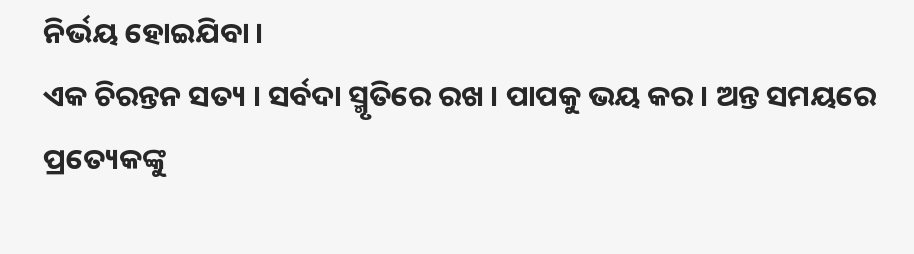ନିର୍ଭୟ ହୋଇଯିବା ।
ଏକ ଚିରନ୍ତନ ସତ୍ୟ । ସର୍ବଦା ସ୍ମୃତିରେ ରଖ । ପାପକୁ ଭୟ କର । ଅନ୍ତ ସମୟରେ ପ୍ରତ୍ୟେକଙ୍କୁ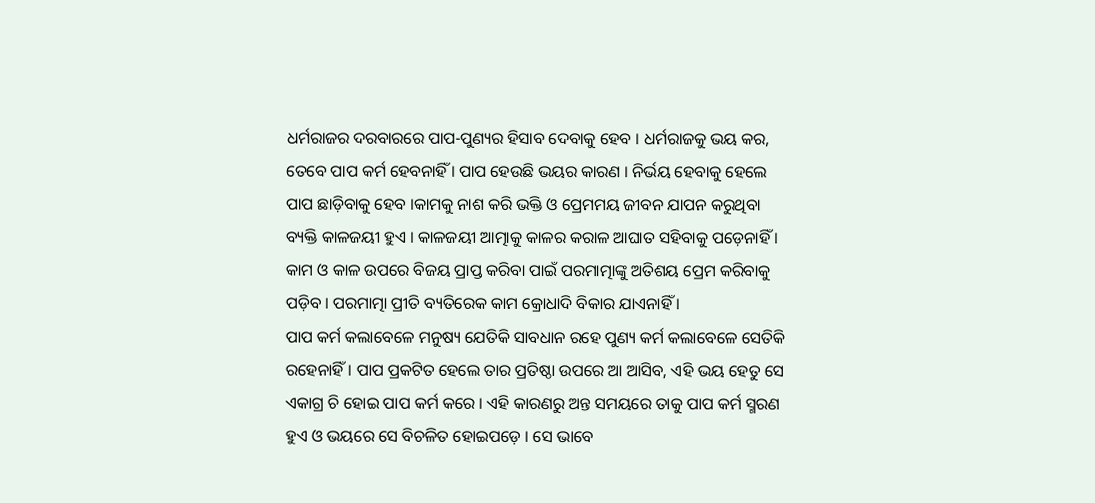ଧର୍ମରାଜର ଦରବାରରେ ପାପ-ପୁଣ୍ୟର ହିସାବ ଦେବାକୁ ହେବ । ଧର୍ମରାଜକୁ ଭୟ କର, ତେବେ ପାପ କର୍ମ ହେବନାହିଁ । ପାପ ହେଉଛି ଭୟର କାରଣ । ନିର୍ଭୟ ହେବାକୁ ହେଲେ ପାପ ଛାଡ଼ିବାକୁ ହେବ ।କାମକୁ ନାଶ କରି ଭକ୍ତି ଓ ପ୍ରେମମୟ ଜୀବନ ଯାପନ କରୁଥିବା ବ୍ୟକ୍ତି କାଳଜୟୀ ହୁଏ । କାଳଜୟୀ ଆତ୍ମାକୁ କାଳର କରାଳ ଆଘାତ ସହିବାକୁ ପଡ଼େନାହିଁ । କାମ ଓ କାଳ ଉପରେ ବିଜୟ ପ୍ରାପ୍ତ କରିବା ପାଇଁ ପରମାତ୍ମାଙ୍କୁ ଅତିଶୟ ପ୍ରେମ କରିବାକୁ ପଡ଼ିବ । ପରମାତ୍ମା ପ୍ରୀତି ବ୍ୟତିରେକ କାମ କ୍ରୋଧାଦି ବିକାର ଯାଏନାହିଁ ।
ପାପ କର୍ମ କଲାବେଳେ ମନୁଷ୍ୟ ଯେତିକି ସାବଧାନ ରହେ ପୁଣ୍ୟ କର୍ମ କଲାବେଳେ ସେତିକି ରହେନାହିଁ । ପାପ ପ୍ରକଟିତ ହେଲେ ତାର ପ୍ରତିଷ୍ଠା ଉପରେ ଆ ଆସିବ, ଏହି ଭୟ ହେତୁ ସେ ଏକାଗ୍ର ଚି ହୋଇ ପାପ କର୍ମ କରେ । ଏହି କାରଣରୁ ଅନ୍ତ ସମୟରେ ତାକୁ ପାପ କର୍ମ ସ୍ମରଣ ହୁଏ ଓ ଭୟରେ ସେ ବିଚଳିତ ହୋଇପଡ଼େ । ସେ ଭାବେ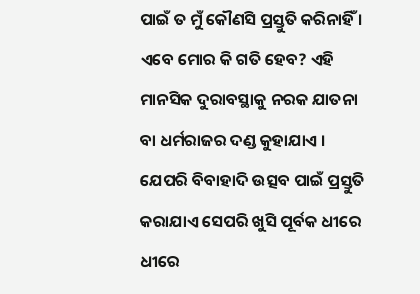ପାଇଁ ତ ମୁଁ କୌଣସି ପ୍ରସ୍ତୁତି କରିନାହିଁ । ଏବେ ମୋର କି ଗତି ହେବ? ଏହି ମାନସିକ ଦୁରାବସ୍ଥାକୁ ନରକ ଯାତନା ବା ଧର୍ମରାଜର ଦଣ୍ଡ କୁହାଯାଏ । ଯେପରି ବିବାହାଦି ଉତ୍ସବ ପାଇଁ ପ୍ରସ୍ତୁତି କରାଯାଏ ସେପରି ଖୁସି ପୂର୍ବକ ଧୀରେ ଧୀରେ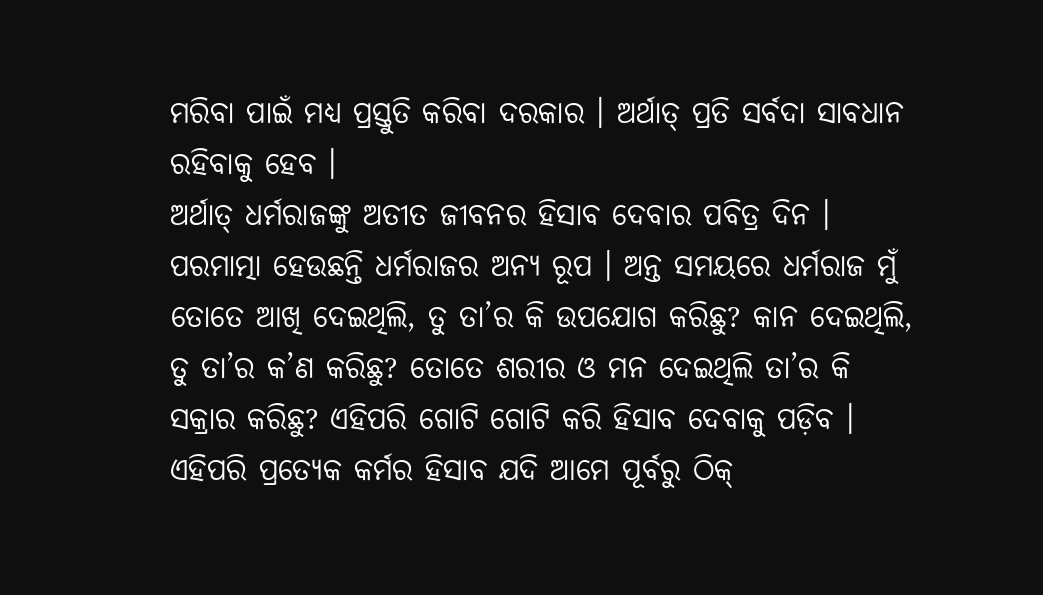ମରିବା ପାଇଁ ମଧ୍ୟ ପ୍ରସ୍ତୁତି କରିବା ଦରକାର । ଅର୍ଥାତ୍ ପ୍ରତି ସର୍ବଦା ସାବଧାନ ରହିବାକୁ ହେବ ।
ଅର୍ଥାତ୍ ଧର୍ମରାଜଙ୍କୁ ଅତୀତ ଜୀବନର ହିସାବ ଦେବାର ପବିତ୍ର ଦିନ । ପରମାତ୍ମା ହେଉଛନ୍ତି ଧର୍ମରାଜର ଅନ୍ୟ ରୂପ । ଅନ୍ତ ସମୟରେ ଧର୍ମରାଜ ମୁଁ ତୋତେ ଆଖି ଦେଇଥିଲି, ତୁ ତା’ର କି ଉପଯୋଗ କରିଛୁ? କାନ ଦେଇଥିଲି, ତୁ ତା’ର କ’ଣ କରିଛୁ? ତୋତେ ଶରୀର ଓ ମନ ଦେଇଥିଲି ତା’ର କି ସକ୍ରାର କରିଛୁ? ଏହିପରି ଗୋଟି ଗୋଟି କରି ହିସାବ ଦେବାକୁ ପଡ଼ିବ ।
ଏହିପରି ପ୍ରତ୍ୟେକ କର୍ମର ହିସାବ ଯଦି ଆମେ ପୂର୍ବରୁ ଠିକ୍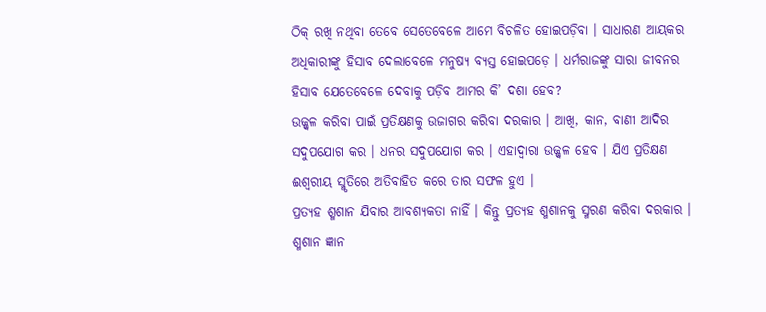ଠିକ୍ ରଖି ନଥିବା ତେବେ ସେତେବେଳେ ଆମେ ବିଚଳିତ ହୋଇପଡ଼ିବା । ସାଧାରଣ ଆୟକର ଅଧିକାରୀଙ୍କୁ ହିସାବ ଦେଲାବେଳେ ମନୁଷ୍ୟ ବ୍ୟସ୍ତ ହୋଇପଡ଼େ । ଧର୍ମରାଜଙ୍କୁ ସାରା ଜୀବନର ହିସାବ ଯେତେବେଳେ ଦେବାକୁ ପଡ଼ିବ ଆମର କି’ ଦଶା ହେବ?
ଉଜ୍ଜ୍ୱଳ କରିବା ପାଇଁ ପ୍ରତିକ୍ଷଣକୁ ଉଜାଗର କରିବା ଦରକାର । ଆଖି, କାନ, ବାଣୀ ଆଦିର ସଦୁପଯୋଗ କର । ଧନର ସଦୁପଯୋଗ କର । ଏହାଦ୍ୱାରା ଉଜ୍ଜ୍ୱଳ ହେବ । ଯିଏ ପ୍ରତିକ୍ଷଣ ଈଶ୍ୱରୀୟ ସ୍ମୃତିରେ ଅତିବାହିତ କରେ ତାର ସଫଳ ହୁଏ ।
ପ୍ରତ୍ୟହ ଶ୍ମଶାନ ଯିବାର ଆବଶ୍ୟକତା ନାହିଁ । କିନ୍ତୁ ପ୍ରତ୍ୟହ ଶ୍ମଶାନକୁ ସ୍ମରଣ କରିବା ଦରକାର । ଶ୍ମଶାନ ଜ୍ଞାନ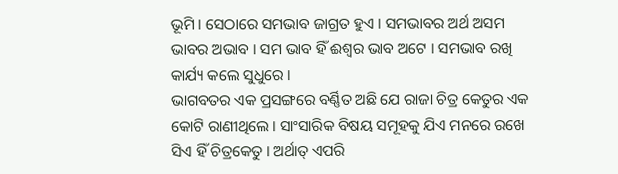ଭୂମି । ସେଠାରେ ସମଭାବ ଜାଗ୍ରତ ହୁଏ । ସମଭାବର ଅର୍ଥ ଅସମ ଭାବର ଅଭାବ । ସମ ଭାବ ହିଁ ଈଶ୍ୱର ଭାବ ଅଟେ । ସମଭାବ ରଖି କାର୍ଯ୍ୟ କଲେ ସୁଧୁରେ ।
ଭାଗବତର ଏକ ପ୍ରସଙ୍ଗରେ ବର୍ଣ୍ଣିତ ଅଛି ଯେ ରାଜା ଚିତ୍ର କେତୁର ଏକ କୋଟି ରାଣୀଥିଲେ । ସାଂସାରିକ ବିଷୟ ସମୂହକୁ ଯିଏ ମନରେ ରଖେ ସିଏ ହିଁ ଚିତ୍ରକେତୁ । ଅର୍ଥାତ୍ ଏପରି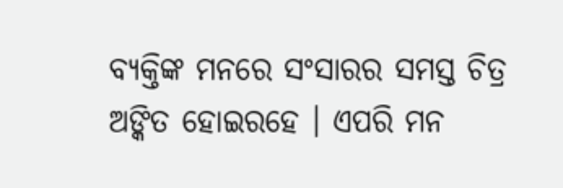ବ୍ୟକ୍ତିଙ୍କ ମନରେ ସଂସାରର ସମସ୍ତ ଚିତ୍ର ଅଙ୍କିତ ହୋଇରହେ । ଏପରି ମନ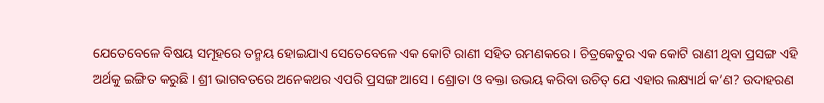ଯେତେବେଳେ ବିଷୟ ସମୂହରେ ତନ୍ମୟ ହୋଇଯାଏ ସେତେବେଳେ ଏକ କୋଟି ରାଣୀ ସହିତ ରମଣକରେ । ଚିତ୍ରକେତୁର ଏକ କୋଟି ରାଣୀ ଥିବା ପ୍ରସଙ୍ଗ ଏହି ଅର୍ଥକୁ ଇଙ୍ଗିତ କରୁଛି । ଶ୍ରୀ ଭାଗବତରେ ଅନେକଥର ଏପରି ପ୍ରସଙ୍ଗ ଆସେ । ଶ୍ରୋତା ଓ ବକ୍ତା ଉଭୟ କରିବା ଉଚିତ୍ ଯେ ଏହାର ଲକ୍ଷ୍ୟାର୍ଥ କ’ଣ? ଉଦାହରଣ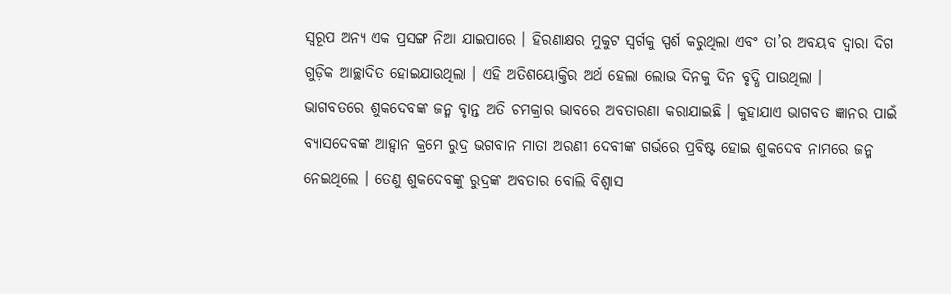ସ୍ବରୂପ ଅନ୍ୟ ଏକ ପ୍ରସଙ୍ଗ ନିଆ ଯାଇପାରେ । ହିରଣାକ୍ଷର ମୁକୁଟ ସ୍ବର୍ଗକୁ ସ୍ପର୍ଶ କରୁଥିଲା ଏବଂ ତା’ର ଅବୟବ ଦ୍ୱାରା ଦିଗ ଗୁଡ଼ିକ ଆଚ୍ଛାଦିତ ହୋଇଯାଉଥିଲା । ଏହି ଅତିଶୟୋକ୍ତିର ଅର୍ଥ ହେଲା ଲୋଭ ଦିନକୁ ଦିନ ବୃଦ୍ଧି ପାଉଥିଲା ।
ଭାଗବତରେ ଶୁକଦେବଙ୍କ ଜନ୍ମ ବୃାନ୍ତ ଅତି ଚମକ୍ରାର ଭାବରେ ଅବତାରଣା କରାଯାଇଛି । କୁହାଯାଏ ଭାଗବତ ଜ୍ଞାନର ପାଇଁ ବ୍ୟାସଦେବଙ୍କ ଆହ୍ୱାନ କ୍ରମେ ରୁଦ୍ର ଭଗବାନ ମାତା ଅରଣୀ ଦେବୀଙ୍କ ଗର୍ଭରେ ପ୍ରବିଷ୍ଟ ହୋଇ ଶୁକଦେବ ନାମରେ ଜନ୍ମ ନେଇଥିଲେ । ତେଣୁ ଶୁକଦେବଙ୍କୁ ରୁଦ୍ରଙ୍କ ଅବତାର ବୋଲି ବିଶ୍ୱାସ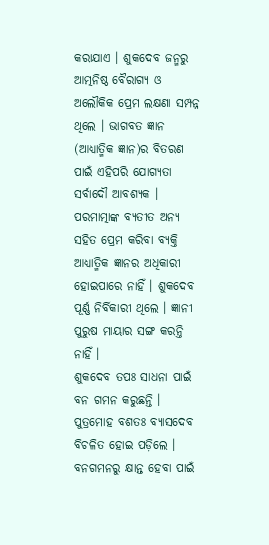କରାଯାଏ । ଶୁକଦେବ ଜନ୍ମରୁ ଆତ୍ମନିଷ୍ଠ ବୈରାଗ୍ୟ ଓ ଅଲୌକିକ ପ୍ରେମ ଲକ୍ଷଣା ସମ୍ପନ୍ନ ଥିଲେ । ଭାଗବତ ଜ୍ଞାନ (ଆଧ୍ୟାତ୍ମିକ ଜ୍ଞାନ)ର ବିତରଣ ପାଇଁ ଏହିପରି ଯୋଗ୍ୟତା ସର୍ବାଦୌ ଆବଶ୍ୟକ । ପରମାତ୍ମାଙ୍କ ବ୍ୟତୀତ ଅନ୍ୟ ସହିତ ପ୍ରେମ କରିବା ବ୍ୟକ୍ତି ଆଧ୍ୟାତ୍ମିକ ଜ୍ଞାନର ଅଧିକାରୀ ହୋଇପାରେ ନାହିଁ । ଶୁକଦେବ ପୂର୍ଣ୍ଣ ନିର୍ବିକାରୀ ଥିଲେ । ଜ୍ଞାନୀ ପୁରୁଷ ମାୟାର ସଙ୍ଗ କରନ୍ତି ନାହିଁ ।
ଶୁକଦେବ ତପଃ ସାଧନା ପାଇଁ ବନ ଗମନ କରୁଛନ୍ତି । ପୁତ୍ରମୋହ ବଶତଃ ବ୍ୟାସଦେବ ବିଚଳିତ ହୋଇ ପଡ଼ିଲେ । ବନଗମନରୁ କ୍ଷାନ୍ତ ହେବା ପାଇଁ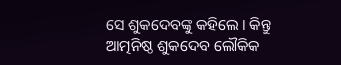ସେ ଶୁକଦେବଙ୍କୁ କହିଲେ । କିନ୍ତୁ ଆତ୍ମନିଷ୍ଠ ଶୁକଦେବ ଲୌକିକ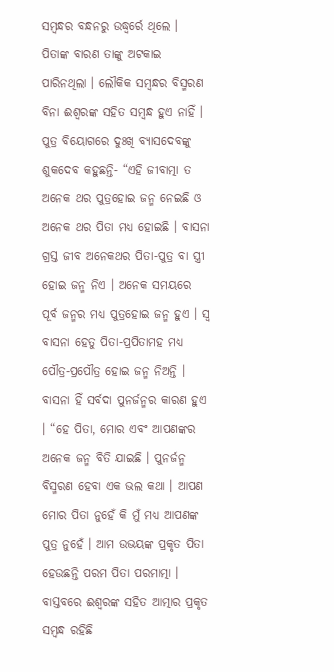ସମ୍ବନ୍ଧର ବନ୍ଧନରୁ ଉଦ୍ଧ୍ୱର୍ରେ ଥିଲେ । ପିତାଙ୍କ ବାରଣ ତାଙ୍କୁ ଅଟକାଇ ପାରିନଥିଲା । ଲୌକିକ ସମ୍ବନ୍ଧର ବିସ୍ମରଣ ବିନା ଈଶ୍ୱରଙ୍କ ସହିତ ସମ୍ବନ୍ଧ ହୁଏ ନାହିଁ । ପୁତ୍ର ବିୟୋଗରେ ଦୁଃଖି ବ୍ୟାସଦେବଙ୍କୁ ଶୁକଦେବ କହୁଛନ୍ତି- “ଏହି ଜୀବାତ୍ମା ତ ଅନେକ ଥର ପୁତ୍ରହୋଇ ଜନ୍ମ ନେଇଛି ଓ ଅନେକ ଥର ପିତା ମଧ୍ୟ ହୋଇଛି । ବାସନା ଗ୍ରସ୍ତ ଜୀବ ଅନେକଥର ପିତା-ପୁତ୍ର ବା ସ୍ତ୍ରୀ ହୋଇ ଜନ୍ମ ନିଏ । ଅନେକ ସମୟରେ ପୂର୍ବ ଜନ୍ମର ମଧ୍ୟ ପୁତ୍ରହୋଇ ଜନ୍ମ ହୁଏ । ସ୍ବ ବାସନା ହେତୁ ପିତା-ପ୍ରପିତାମହ ମଧ୍ୟ ପୌତ୍ର-ପ୍ରପୌତ୍ର ହୋଇ ଜନ୍ମ ନିଅନ୍ତି । ବାସନା ହିଁ ସର୍ବଦା ପୁନର୍ଜନ୍ମର କାରଣ ହୁଏ । “ହେ ପିତା, ମୋର ଏବଂ ଆପଣଙ୍କର ଅନେକ ଜନ୍ମ ବିତି ଯାଇଛି । ପୁନର୍ଜନ୍ମ ବିସ୍ମରଣ ହେବା ଏକ ଭଲ କଥା । ଆପଣ ମୋର ପିତା ନୁହେଁ କି ମୁଁ ମଧ୍ୟ ଆପଣଙ୍କ ପୁତ୍ର ନୁହେଁ । ଆମ ଉଭୟଙ୍କ ପ୍ରକୃତ ପିତା ହେଉଛନ୍ତି ପରମ ପିତା ପରମାତ୍ମା । ବାସ୍ତବରେ ଈଶ୍ୱରଙ୍କ ସହିତ ଆତ୍ମାର ପ୍ରକୃତ ସମ୍ବନ୍ଧ ରହିଛି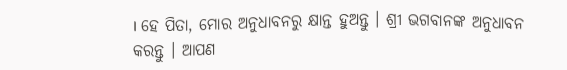। ହେ ପିତା, ମୋର ଅନୁଧାବନରୁ କ୍ଷାନ୍ତ ହୁଅନ୍ତୁ । ଶ୍ରୀ ଭଗବାନଙ୍କ ଅନୁଧାବନ କରନ୍ତୁ । ଆପଣ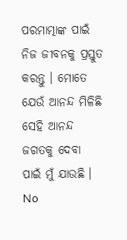ପରମାତ୍ମାଙ୍କ ପାଇଁ ନିଜ ଜୀବନକୁ ପ୍ରସ୍ତୁତ କରନ୍ତୁ । ମୋତେ ଯେଉଁ ଆନନ୍ଦ ମିଳିଛି ସେହି ଆନନ୍ଦ ଜଗତକୁ ଦେବା ପାଇଁ ମୁଁ ଯାଉଛି ।
No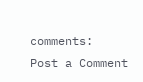comments:
Post a Comment